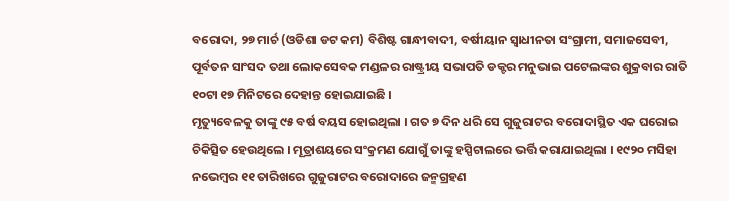ବରୋଦା, ୨୭ ମାର୍ଚ (ଓଡିଶା ଡଟ କମ) ବିଶିଷ୍ଟ ଗାନ୍ଧୀବାଦୀ, ବର୍ଷୀୟାନ ସ୍ୱାଧୀନତା ସଂଗ୍ରାମୀ, ସମାଜସେବୀ, ପୂର୍ବତନ ସାଂସଦ ତଥା ଲୋକସେବକ ମଣ୍ଡଳର ରାଷ୍ଟ୍ରୀୟ ସଭାପତି ଡକ୍ଟର ମନୁଭାଇ ପଟେଲଙ୍କର ଶୁକ୍ରବାର ରାତି ୧୦ଟା ୧୭ ମିନିଟରେ ଦେହାନ୍ତ ହୋଇଯାଇଛି ।
ମୃତ୍ୟୁବେଳକୁ ତାଙ୍କୁ ୯୫ ବର୍ଷ ବୟସ ହୋଇଥିଲା । ଗତ ୭ ଦିନ ଧରି ସେ ଗୁଜୁରାଟର ବରୋଦାସ୍ଥିତ ଏକ ଘରୋଇ ଚିକିତ୍ସିତ ହେଉଥିଲେ । ମୂତ୍ରାଶୟରେ ସଂକ୍ରମଣ ଯୋଗୁଁ ତାଙ୍କୁ ହସ୍ପିଟାଲରେ ଭର୍ତ୍ତି କରାଯାଇଥିଲା । ୧୯୨୦ ମସିହା ନଭେମ୍ବର ୧୧ ତାରିଖରେ ଗୁଜୁରାଟର ବରୋଦାରେ ଜନ୍ମଗ୍ରହଣ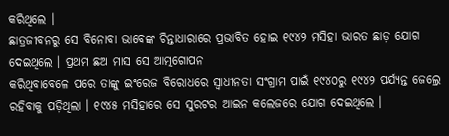କରିଥିଲେ ।
ଛାତ୍ରଜୀବନରୁ ସେ ବିନୋବା ଭାବେଙ୍କ ଚିନ୍ତାଧାରାରେ ପ୍ରଭାବିତ ହୋଇ ୧୯୪୨ ମସିହା ଭାରତ ଛାଡ଼ ଯୋଗ ଦେଇଥିଲେ । ପ୍ରଥମ ଛଅ ମାସ ସେ ଆତ୍ମଗୋପନ
କରିଥିବାବେଳେ ପରେ ତାଙ୍କୁ ଇଂରେଜ ବିରୋଧରେ ସ୍ୱାଧୀନତା ସଂଗ୍ରାମ ପାଇଁ ୧୯୪୦ରୁ ୧୯୪୨ ପର୍ଯ୍ୟନ୍ତ ଜେଲ୍ରେ ରହିବାକୁ ପଡ଼ିଥିଲା । ୧୯୪୫ ମସିହାରେ ସେ ସୁରଟର ଆଇନ କଲେଜରେ ଯୋଗ ଦେଇଥିଲେ ।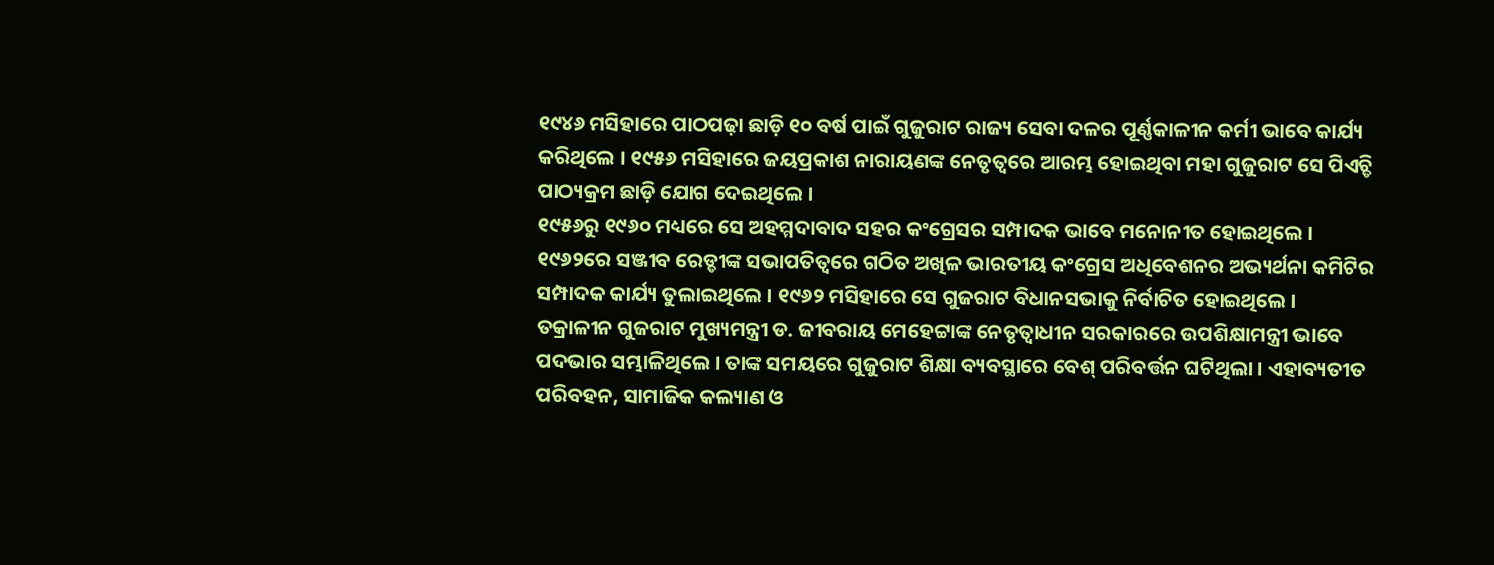୧୯୪୬ ମସିହାରେ ପାଠପଢ଼ା ଛାଡ଼ି ୧୦ ବର୍ଷ ପାଇଁ ଗୁଜୁରାଟ ରାଜ୍ୟ ସେବା ଦଳର ପୂର୍ଣ୍ଣକାଳୀନ କର୍ମୀ ଭାବେ କାର୍ଯ୍ୟ କରିଥିଲେ । ୧୯୫୬ ମସିହାରେ ଜୟପ୍ରକାଶ ନାରାୟଣଙ୍କ ନେତୃତ୍ୱରେ ଆରମ୍ଭ ହୋଇଥିବା ମହା ଗୁଜୁରାଟ ସେ ପିଏଚ୍ଡି ପାଠ୍ୟକ୍ରମ ଛାଡ଼ି ଯୋଗ ଦେଇଥିଲେ ।
୧୯୫୬ରୁ ୧୯୬୦ ମଧ୍ୟରେ ସେ ଅହମ୍ମଦାବାଦ ସହର କଂଗ୍ରେସର ସମ୍ପାଦକ ଭାବେ ମନୋନୀତ ହୋଇଥିଲେ । ୧୯୬୨ରେ ସଞ୍ଜୀବ ରେଡ୍ଡୀଙ୍କ ସଭାପତିତ୍ୱରେ ଗଠିତ ଅଖିଳ ଭାରତୀୟ କଂଗ୍ରେସ ଅଧିବେଶନର ଅଭ୍ୟର୍ଥନା କମିଟିର ସମ୍ପାଦକ କାର୍ଯ୍ୟ ତୁଲାଇଥିଲେ । ୧୯୬୨ ମସିହାରେ ସେ ଗୁଜରାଟ ବିଧାନସଭାକୁ ନିର୍ବାଚିତ ହୋଇଥିଲେ ।
ତକ୍ରାଳୀନ ଗୁଜରାଟ ମୁଖ୍ୟମନ୍ତ୍ରୀ ଡ. ଜୀବରାୟ ମେହେଟ୍ଟାଙ୍କ ନେତୃତ୍ୱାଧୀନ ସରକାରରେ ଉପଶିକ୍ଷାମନ୍ତ୍ରୀ ଭାବେ ପଦଭାର ସମ୍ଭାଳିଥିଲେ । ତାଙ୍କ ସମୟରେ ଗୁଜୁରାଟ ଶିକ୍ଷା ବ୍ୟବସ୍ଥାରେ ବେଶ୍ ପରିବର୍ତ୍ତନ ଘଟିଥିଲା । ଏହାବ୍ୟତୀତ ପରିବହନ, ସାମାଜିକ କଲ୍ୟାଣ ଓ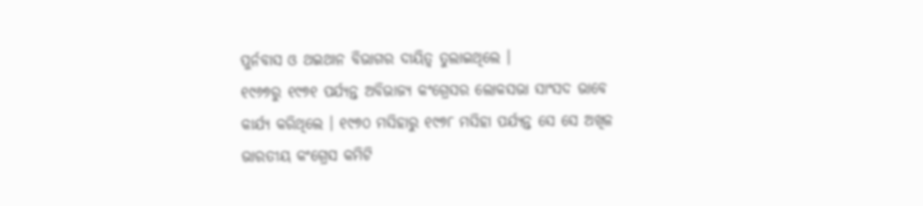ପୁର୍ନବାସ ଓ ଥଇଥାନ ବିଭାଗର ଦାୟିତ୍ୱ ତୁଲାଇଥିଲେ ।
୧୯୬୭ରୁ ୧୯୭୧ ପର୍ଯ୍ୟନ୍ତ ଅବିଭାଜ୍ୟ କଂଗ୍ରେସର ଲୋକସଭା ସାଂସଦ ଭାବେ କାର୍ଯ୍ୟ କରିଥିଲେ । ୧୯୭୦ ମସିହାରୁ ୧୯୭୮ ମସିହା ପର୍ଯ୍ୟନ୍ତ ସେ ସେ ଅଖିଳ ଭାରତୀୟ କଂଗ୍ରେସ କମିଟି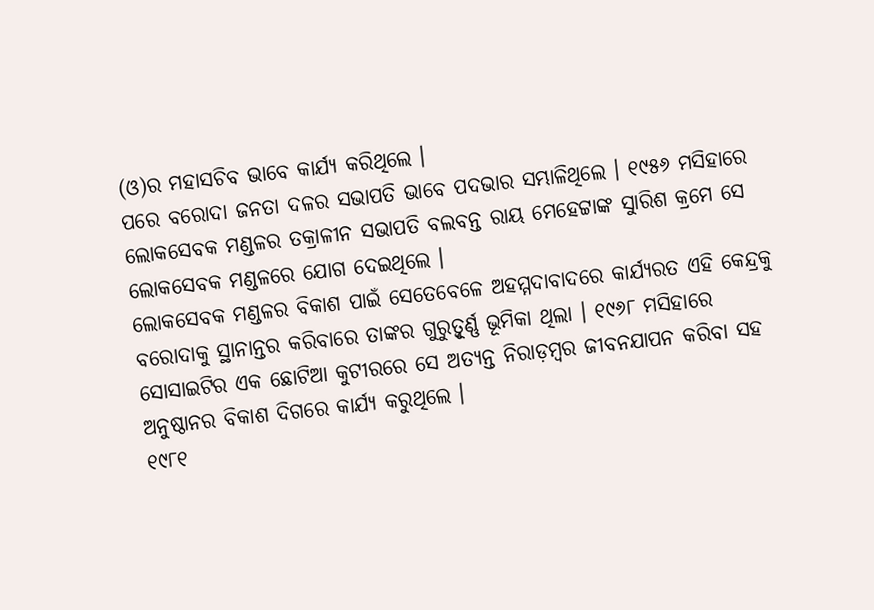(ଓ)ର ମହାସଚିବ ଭାବେ କାର୍ଯ୍ୟ କରିଥିଲେ ।
ପରେ ବରୋଦା ଜନତା ଦଳର ସଭାପତି ଭାବେ ପଦଭାର ସମ୍ଭାଳିଥିଲେ । ୧୯୫୬ ମସିହାରେ ଲୋକସେବକ ମଣ୍ଡଳର ତକ୍ରାଳୀନ ସଭାପତି ବଲବନ୍ତ ରାୟ ମେହେଟ୍ଟାଙ୍କ ସୁାରିଶ କ୍ରମେ ସେ ଲୋକସେବକ ମଣ୍ଡଳରେ ଯୋଗ ଦେଇଥିଲେ ।
ଲୋକସେବକ ମଣ୍ଡଳର ବିକାଶ ପାଇଁ ସେତେବେଳେ ଅହମ୍ମଦାବାଦରେ କାର୍ଯ୍ୟରତ ଏହି କେନ୍ଦ୍ରକୁ ବରୋଦାକୁ ସ୍ଥାନାନ୍ତର କରିବାରେ ତାଙ୍କର ଗୁରୁତ୍ୱୂର୍ଣ୍ଣ ଭୂମିକା ଥିଲା । ୧୯୬୮ ମସିହାରେ ସୋସାଇଟିର ଏକ ଛୋଟିଆ କୁଟୀରରେ ସେ ଅତ୍ୟନ୍ତ ନିରାଡ଼ମ୍ବର ଜୀବନଯାପନ କରିବା ସହ ଅନୁଷ୍ଠାନର ବିକାଶ ଦିଗରେ କାର୍ଯ୍ୟ କରୁଥିଲେ ।
୧୯୮୧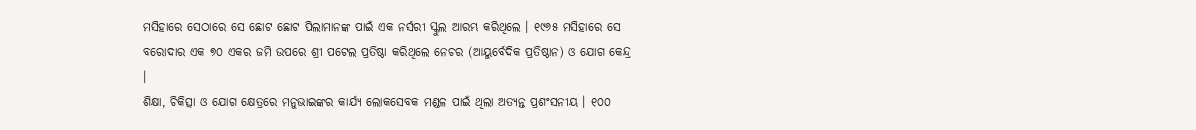ମସିହାରେ ସେଠାରେ ସେ ଛୋଟ ଛୋଟ ପିଲାମାନଙ୍କ ପାଇଁ ଏକ ନର୍ସରୀ ସ୍କୁଲ ଆରମ୍ଭ କରିଥିଲେ । ୧୯୬୫ ମସିହାରେ ସେ ବରୋଦାର ଏକ ୭୦ ଏକର ଜମି ଉପରେ ଶ୍ରୀ ପଟେଲ ପ୍ରତିଷ୍ଠା କରିଥିଲେ ନେଚର (ଆୟୁର୍ବେଦିକ ପ୍ରତିଷ୍ଠାନ) ଓ ଯୋଗ କେନ୍ଦ୍ର ।
ଶିକ୍ଷା, ଚିକିତ୍ସା ଓ ଯୋଗ କ୍ଷେତ୍ରରେ ମନୁଭାଇଙ୍କର କାର୍ଯ୍ୟ ଲୋକସେବକ ମଣ୍ଡଳ ପାଇଁ ଥିଲା ଅତ୍ୟନ୍ତ ପ୍ରଶଂସନୀୟ । ୧୦୦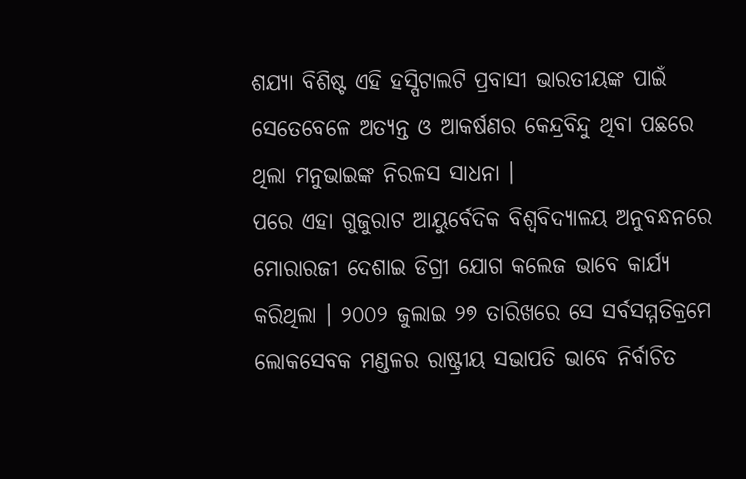ଶଯ୍ୟା ବିଶିଷ୍ଟ ଏହି ହସ୍ପିଟାଲଟି ପ୍ରବାସୀ ଭାରତୀୟଙ୍କ ପାଇଁ ସେତେବେଳେ ଅତ୍ୟନ୍ତ ଓ ଆକର୍ଷଣର କେନ୍ଦ୍ରବିନ୍ଦୁ ଥିବା ପଛରେ ଥିଲା ମନୁଭାଇଙ୍କ ନିରଳସ ସାଧନା ।
ପରେ ଏହା ଗୁଜୁରାଟ ଆୟୁର୍ବେଦିକ ବିଶ୍ୱବିଦ୍ୟାଳୟ ଅନୁବନ୍ଧନରେ ମୋରାରଜୀ ଦେଶାଇ ଡିଗ୍ରୀ ଯୋଗ କଲେଜ ଭାବେ କାର୍ଯ୍ୟ କରିଥିଲା । ୨୦୦୨ ଜୁଲାଇ ୨୭ ତାରିଖରେ ସେ ସର୍ବସମ୍ମତିକ୍ରମେ ଲୋକସେବକ ମଣ୍ଡଳର ରାଷ୍ଟ୍ରୀୟ ସଭାପତି ଭାବେ ନିର୍ବାଚିତ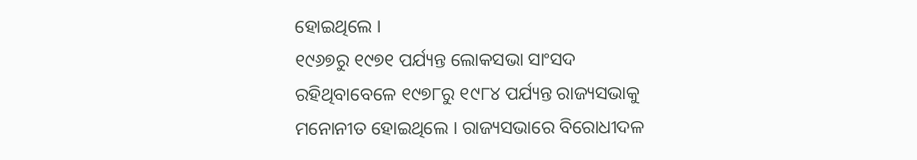ହୋଇଥିଲେ ।
୧୯୬୭ରୁ ୧୯୭୧ ପର୍ଯ୍ୟନ୍ତ ଲୋକସଭା ସାଂସଦ ରହିଥିବାବେଳେ ୧୯୭୮ରୁ ୧୯୮୪ ପର୍ଯ୍ୟନ୍ତ ରାଜ୍ୟସଭାକୁ ମନୋନୀତ ହୋଇଥିଲେ । ରାଜ୍ୟସଭାରେ ବିରୋଧୀଦଳ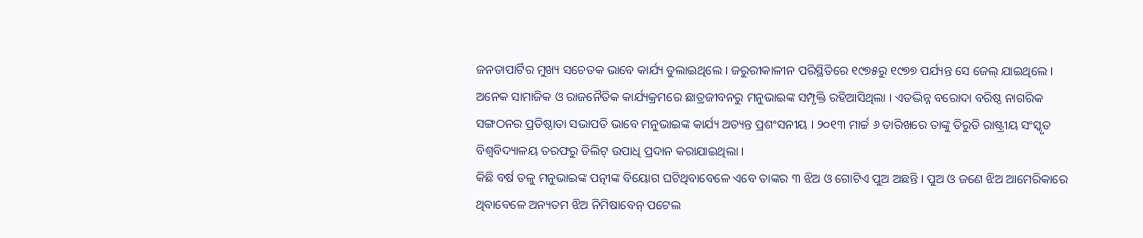ଜନତାପାର୍ଟିର ମୁଖ୍ୟ ସଚେତକ ଭାବେ କାର୍ଯ୍ୟ ତୁଲାଇଥିଲେ । ଜରୁରୀକାଳୀନ ପରିସ୍ଥିତିରେ ୧୯୭୫ରୁ ୧୯୭୭ ପର୍ଯ୍ୟନ୍ତ ସେ ଜେଲ୍ ଯାଇଥିଲେ ।
ଅନେକ ସାମାଜିକ ଓ ରାଜନୈତିକ କାର୍ଯ୍ୟକ୍ରମରେ ଛାତ୍ରଜୀବନରୁ ମନୁଭାଇଙ୍କ ସମ୍ପୃକ୍ତି ରହିଆସିଥିଲା । ଏତଦ୍ଭିନ୍ନ ବରୋଦା ବରିଷ୍ଠ ନାଗରିକ ସଙ୍ଗଠନର ପ୍ରତିଷ୍ଠାତା ସଭାପତି ଭାବେ ମନୁଭାଇଙ୍କ କାର୍ଯ୍ୟ ଅତ୍ୟନ୍ତ ପ୍ରଶଂସନୀୟ । ୨୦୧୩ ମାର୍ଚ୍ଚ ୬ ତାରିଖରେ ତାଙ୍କୁ ତିରୁତି ରାଷ୍ଟ୍ରୀୟ ସଂସ୍କୃତ ବିଶ୍ୱବିଦ୍ୟାଳୟ ତରଫରୁ ଡିଲିଟ୍ ଉପାଧି ପ୍ରଦାନ କରାଯାଇଥିଲା ।
କିଛି ବର୍ଷ ତଳୁ ମନୁଭାଇଙ୍କ ପତ୍ନୀଙ୍କ ବିୟୋଗ ଘଟିଥିବାବେଳେ ଏବେ ତାଙ୍କର ୩ ଝିଅ ଓ ଗୋଟିଏ ପୁଅ ଅଛନ୍ତି । ପୁଅ ଓ ଜଣେ ଝିଅ ଆମେରିକାରେ ଥିବାବେଳେ ଅନ୍ୟତମ ଝିଅ ନିମିଷାବେନ୍ ପଟେଲ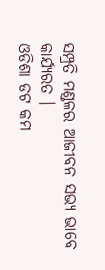ସମ୍ପ୍ରତି ମଣ୍ଡଳର ଆଜୀବନ ସଭ୍ୟ ଭାବେ କାର୍ଯ୍ୟରତ ।
ଓଡିଶା ଡଟ କମ